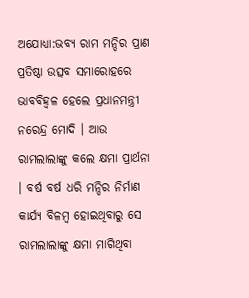ଅଯୋଧ୍ୟା:ଭବ୍ୟ ରାମ ମନ୍ଦିର ପ୍ରାଣ ପ୍ରତିଷ୍ଠା ଉତ୍ସବ ସମାରୋହରେ ଭାବବିହ୍ବଳ ହେଲେ ପ୍ରଧାନମନ୍ତ୍ରୀ ନରେନ୍ଦ୍ର ମୋଦି । ଆଉ ରାମଲାଲାଙ୍କୁ କଲେ କ୍ଷମା ପ୍ରାର୍ଥନା । ବର୍ଷ ବର୍ଷ ଧରି ମନ୍ଦିର ନିର୍ମାଣ କାର୍ଯ୍ୟ ବିଳମ୍ବ ହୋଇଥିବାରୁ ସେ ରାମଲାଲାଙ୍କୁ କ୍ଷମା ମାଗିଥିବା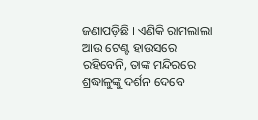ଜଣାପଡ଼ିଛି । ଏଣିକି ରାମଲାଲା ଆଉ ଟେଣ୍ଟ ହାଉସରେ ରହିବେନି, ତାଙ୍କ ମନ୍ଦିରରେ ଶ୍ରଦ୍ଧାଳୁଙ୍କୁ ଦର୍ଶନ ଦେବେ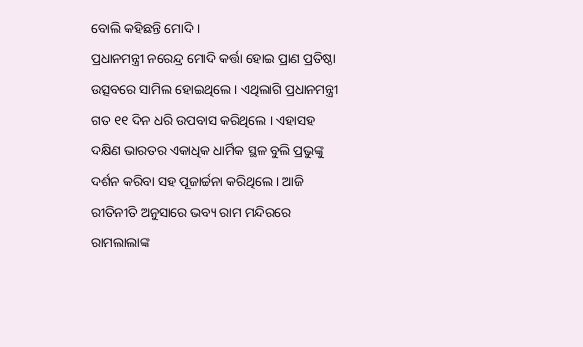ବୋଲି କହିଛନ୍ତି ମୋଦି ।
ପ୍ରଧାନମନ୍ତ୍ରୀ ନରେନ୍ଦ୍ର ମୋଦି କର୍ତ୍ତା ହୋଇ ପ୍ରାଣ ପ୍ରତିଷ୍ଠା ଉତ୍ସବରେ ସାମିଲ ହୋଇଥିଲେ । ଏଥିଲାଗି ପ୍ରଧାନମନ୍ତ୍ରୀ ଗତ ୧୧ ଦିନ ଧରି ଉପବାସ କରିଥିଲେ । ଏହାସହ ଦକ୍ଷିଣ ଭାରତର ଏକାଧିକ ଧାର୍ମିକ ସ୍ଥଳ ବୁଲି ପ୍ରଭୁଙ୍କୁ ଦର୍ଶନ କରିବା ସହ ପୂଜାର୍ଚ୍ଚନା କରିଥିଲେ । ଆଜି ରୀତିନୀତି ଅନୁସାରେ ଭବ୍ୟ ରାମ ମନ୍ଦିରରେ ରାମଲାଲାଙ୍କ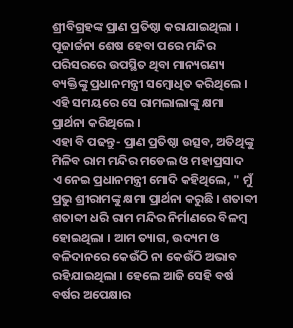ଶ୍ରୀବିଗ୍ରହଙ୍କ ପ୍ରାଣ ପ୍ରତିଷ୍ଠା କରାଯାଇଥିଲା । ପୂଜାର୍ଚ୍ଚନା ଶେଷ ହେବା ପରେ ମନ୍ଦିର ପରିସରରେ ଉପସ୍ଥିତ ଥିବା ମାନ୍ୟଗଣ୍ୟ ବ୍ୟକ୍ତିଙ୍କୁ ପ୍ରଧାନମନ୍ତ୍ରୀ ସମ୍ବୋଧିତ କରିଥିଲେ । ଏହି ସମୟରେ ସେ ରାମଲାଲାଙ୍କୁ କ୍ଷମା ପ୍ରାର୍ଥନା କରିଥିଲେ ।
ଏହା ବି ପଢନ୍ତୁ- ପ୍ରାଣ ପ୍ରତିଷ୍ଠା ଉତ୍ସବ, ଅତିଥିଙ୍କୁ ମିଳିବ ରାମ ମନ୍ଦିର ମଡେଲ ଓ ମହାପ୍ରସାଦ
ଏ ନେଇ ପ୍ରଧାନମନ୍ତ୍ରୀ ମୋଦି କହିଥିଲେ, " ମୁଁ ପ୍ରଭୁ ଶ୍ରୀରାମଙ୍କୁ କ୍ଷମା ପ୍ରାର୍ଥନା କରୁଛି । ଶତାବ୍ଦୀ ଶତାବ୍ଦୀ ଧରି ରାମ ମନ୍ଦିର ନିର୍ମାଣରେ ବିଳମ୍ବ ହୋଇଥିଲା । ଆମ ତ୍ୟାଗ, ଉଦ୍ୟମ ଓ ବଳିଦାନରେ କେଉଁଠି ନା କେଉଁଠି ଅଭାବ ରହିଯାଇଥିଲା । ହେଲେ ଆଜି ସେହି ବର୍ଷ ବର୍ଷର ଅପେକ୍ଷାର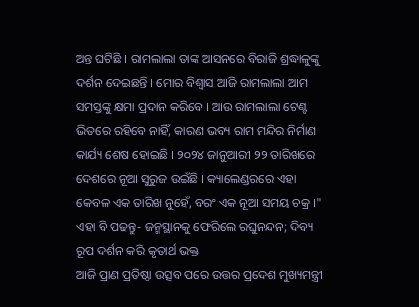ଅନ୍ତ ଘଟିଛି । ରାମଲାଲା ତାଙ୍କ ଆସନରେ ବିରାଜି ଶ୍ରଦ୍ଧାଳୁଙ୍କୁ ଦର୍ଶନ ଦେଇଛନ୍ତି । ମୋର ବିଶ୍ବାସ ଆଜି ରାମଲାଲା ଆମ ସମସ୍ତଙ୍କୁ କ୍ଷମା ପ୍ରଦାନ କରିବେ । ଆଉ ରାମଲାଲା ଟେଣ୍ଟ ଭିତରେ ରହିବେ ନାହିଁ, କାରଣ ଭବ୍ୟ ରାମ ମନ୍ଦିର ନିର୍ମାଣ କାର୍ଯ୍ୟ ଶେଷ ହୋଇଛି । ୨୦୨୪ ଜାନୁଆରୀ ୨୨ ତାରିଖରେ ଦେଶରେ ନୂଆ ସୁରୁଜ ଉଇଁଛି । କ୍ୟାଲେଣ୍ଡରରେ ଏହା କେବଳ ଏକ ତାରିଖ ନୁହେଁ, ବରଂ ଏକ ନୂଆ ସମୟ ଚକ୍ର ।"
ଏହା ବି ପଢନ୍ତୁ- ଜନ୍ମସ୍ଥାନକୁ ଫେରିଲେ ରଘୁନନ୍ଦନ; ଦିବ୍ୟ ରୂପ ଦର୍ଶନ କରି କୃତାର୍ଥ ଭକ୍ତ
ଆଜି ପ୍ରାଣ ପ୍ରତିଷ୍ଠା ଉତ୍ସବ ପରେ ଉତ୍ତର ପ୍ରଦେଶ ମୁଖ୍ୟମନ୍ତ୍ରୀ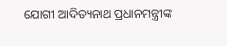ଯୋଗୀ ଆଦିତ୍ୟନାଥ ପ୍ରଧାନମନ୍ତ୍ରୀଙ୍କ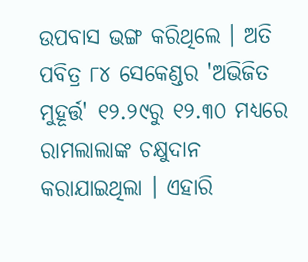ଉପବାସ ଭଙ୍ଗ କରିଥିଲେ । ଅତି ପବିତ୍ର ୮୪ ସେକେଣ୍ଡର 'ଅଭିଜିତ ମୁହୂର୍ତ୍ତ' ୧୨.୨୯ରୁ ୧୨.୩୦ ମଧ୍ୟରେ ରାମଲାଲାଙ୍କ ଚକ୍ଷୁଦାନ କରାଯାଇଥିଲା । ଏହାରି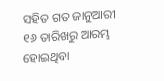ସହିତ ଗତ ଜାନୁଆରୀ ୧୬ ତାରିଖରୁ ଆରମ୍ଭ ହୋଇଥିବା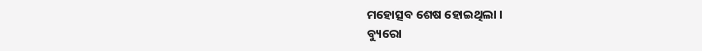ମହୋତ୍ସବ ଶେଷ ହୋଇଥିଲା ।
ବ୍ୟୁରୋ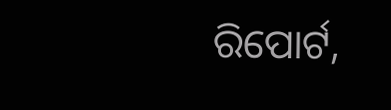ରିପୋର୍ଟ,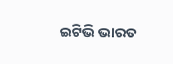ଇଟିଭି ଭାରତ